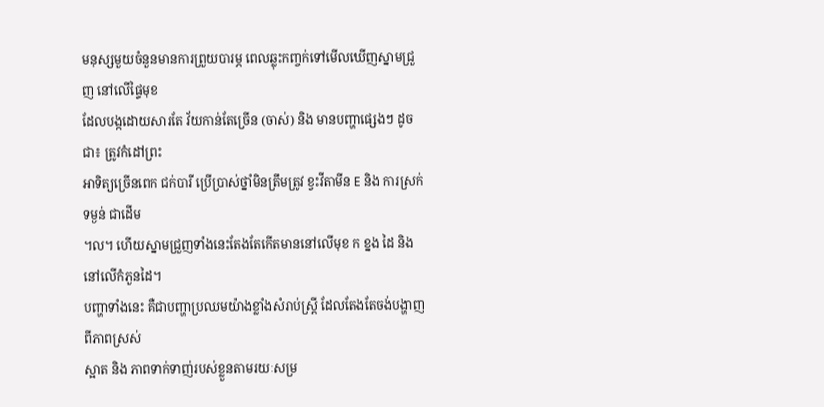មនុស្សមួយចំនួនមានការព្រួយបារម្ភ ពេលឆ្លុះកញ្ចក់ទៅមើលឃើញស្នាមជ្រួញ នៅលើផ្ទៃមុខ
ដែលបង្កដោយសារតែ វ័យកាន់តែច្រើន (ចាស់) និង មានបញ្ហាផ្សេងៗ ដូចជា៖ ត្រូវកំដៅព្រះ
អាទិត្យច្រើនពេក ជក់បារី ប្រើប្រាស់ថ្នាំមិនត្រឹមត្រូវ ខ្វះវីតាមីន E និង ការស្រក់ទម្ងន់ ជាដើម
។ល។ ហើយស្នាមជ្រួញទាំងនេះតែងតែកើតមាននៅលើមុខ ក ខ្នង ដៃ និងនៅលើកំភួនដៃ។
បញ្ហាទាំងនេះ គឺជាបញ្ហាប្រឈមយ៉ាងខ្លាំងសំរាប់ស្រ្តី ដែលតែងតែចង់បង្ហាញ ពីភាពស្រស់
ស្អាត និង ភាពទាក់ទាញ់របស់ខ្លួនតាមរយៈសម្រ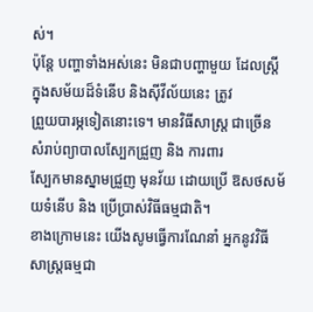ស់។
ប៉ុន្តែ បញ្ហាទាំងអស់នេះ មិនជាបញ្ហាមួយ ដែលស្រ្តីក្នុងសម័យដ៏ទំនើប និងស៊ីវីល័យនេះ ត្រូវ
ព្រួយបារម្ភទៀតនោះទេ។ មានវិធីសាស្រ្ត ជាច្រើន សំរាប់ព្យាបាលស្បែកជ្រួញ និង ការពារ
ស្បែកមានស្នាមជ្រួញ មុនវ័យ ដោយប្រើ ឱសថសម័យទំនើប និង ប្រើប្រាស់វិធីធម្មជាតិ។
ខាងក្រោមនេះ យើងសូមធ្វើការណែនាំ អ្នកនូវវិធីសាស្រ្តធម្មជា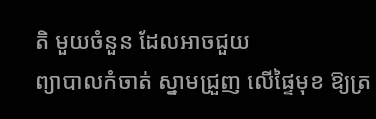តិ មួយចំនួន ដែលអាចជួយ
ព្យាបាលកំចាត់ ស្នាមជ្រួញ លើផ្ទៃមុខ ឱ្យត្រ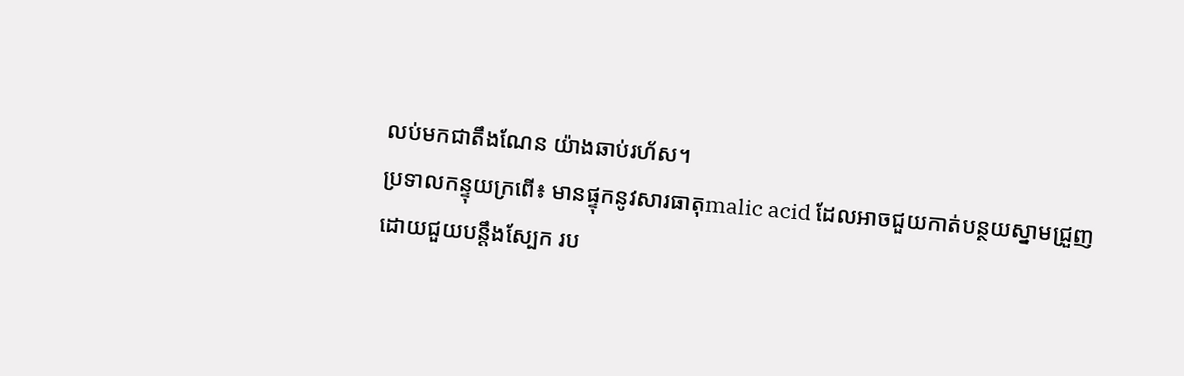លប់មកជាតឹងណែន យ៉ាងឆាប់រហ័ស។
ប្រទាលកន្ទុយក្រពើ៖ មានផ្ទុកនូវសារធាតុmalic acid ដែលអាចជួយកាត់បន្ថយស្នាមជ្រួញ
ដោយជួយបន្តឹងស្បែក រប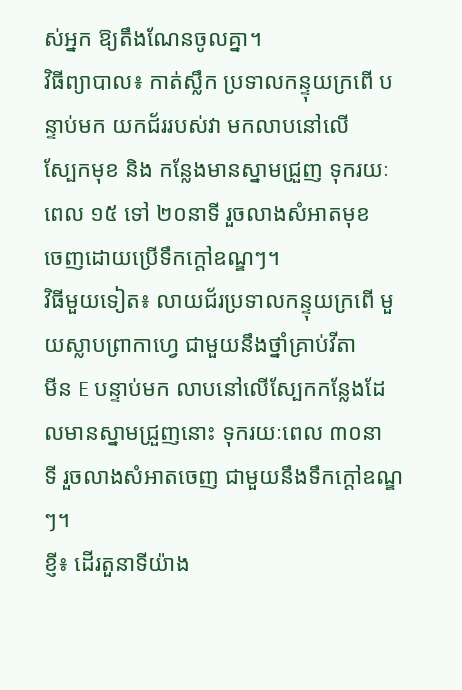ស់អ្នក ឱ្យតឹងណែនចូលគ្នា។
វិធីព្យាបាល៖ កាត់ស្លឹក ប្រទាលកន្ទុយក្រពើ បន្ទាប់មក យកជ័ររបស់វា មកលាបនៅលើ
ស្បែកមុខ និង កន្លែងមានស្នាមជ្រួញ ទុករយៈពេល ១៥ ទៅ ២០នាទី រួចលាងសំអាតមុខ
ចេញដោយប្រើទឹកក្តៅឧណ្ឌៗ។
វិធីមួយទៀត៖ លាយជ័រប្រទាលកន្ទុយក្រពើ មួយស្លាបព្រាកាហ្វេ ជាមួយនឹងថ្នាំគ្រាប់វីតា
មីន E បន្ទាប់មក លាបនៅលើស្បែកកន្លែងដែលមានស្នាមជ្រួញនោះ ទុករយៈពេល ៣០នា
ទី រួចលាងសំអាតចេញ ជាមួយនឹងទឹកក្តៅឧណ្ឌៗ។
ខ្ញី៖ ដើរតួនាទីយ៉ាង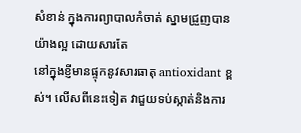សំខាន់ ក្នុងការព្យាបាលកំចាត់ ស្នាមជ្រួញបានយ៉ាងល្អ ដោយសារតែ
នៅក្នុងខ្ញីមានផ្ទុកនូវសារធាតុ antioxidant ខ្ពស់។ លើសពីនេះទៀត វាជួយទប់ស្កាត់និងការ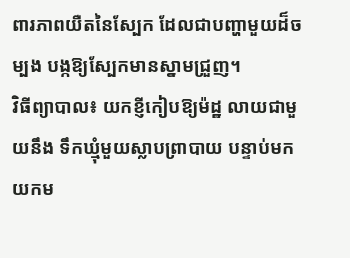ពារភាពយឺតនៃស្បែក ដែលជាបញ្ហាមួយដ៏ចម្បង បង្កឱ្យស្បែកមានស្នាមជ្រួញ។
វិធីព្យាបាល៖ យកខ្ញីកៀបឱ្យម៉ដ្ឋ លាយជាមួយនឹង ទឹកឃ្មុំមួយស្លាបព្រាបាយ បន្ទាប់មក
យកម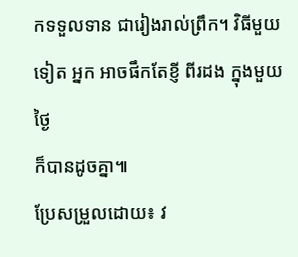កទទួលទាន ជារៀងរាល់ព្រឹក។ វិធីមួយទៀត អ្នក អាចផឹកតែខ្ញី ពីរដង ក្នុងមួយថ្ងៃ
ក៏បានដូចគ្នា៕
ប្រែសម្រួលដោយ៖ វ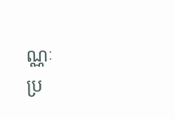ណ្ណៈ
ប្រ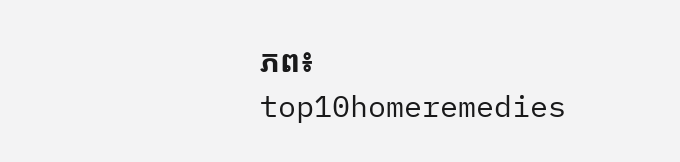ភព៖ top10homeremedies